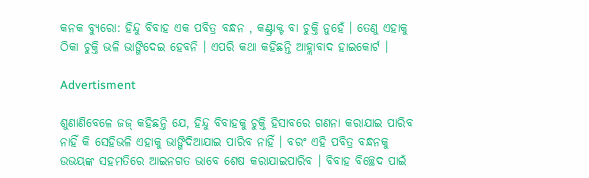କନକ ବ୍ୟୁରୋ: ହିନ୍ଦୁ ବିବାହ ଏକ ପବିତ୍ର ବନ୍ଧନ , କଣ୍ଟ୍ରାକ୍ଟ ବା ଚୁକ୍ତି ନୁହେଁ । ତେଣୁ ଏହାକୁ ଠିକା ଚୁକ୍ତି ଭଳି ଭାଙ୍ଗିଦେଇ ହେବନି । ଏପରି କଥା କହିଛନ୍ତି ଆହ୍ଲାବାଦ ହାଇକୋର୍ଟ ।

Advertisment

ଶୁଣାଣିବେଳେ ଜଜ୍ କହିଛନ୍ତି ଯେ, ହିନ୍ଦୁ ବିବାହକୁ ଚୁକ୍ତି ହିସାବରେ ଗଣନା କରାଯାଇ ପାରିବ ନାହିଁ କି ସେହିଭଳି ଏହାକୁ ଭାଙ୍ଗିଦିଆଯାଇ ପାରିବ ନାହିଁ । ବରଂ ଏହି ପବିତ୍ର ବନ୍ଧନକୁ ଉଭୟଙ୍କ ସହମତିରେ ଆଇନଗତ ଭାବେ ଶେଷ କରାଯାଇପାରିବ । ବିବାହ ବିଚ୍ଛେଦ ପାଇଁ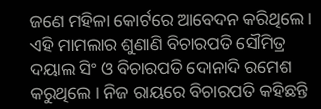ଜଣେ ମହିଳା କୋର୍ଟରେ ଆବେଦନ କରିଥିଲେ । ଏହି ମାମଲାର ଶୁଣାଣି ବିଚାରପତି ସୌମିତ୍ର ଦୟାଲ ସିଂ ଓ ବିଚାରପତି ଦୋନାଦି ରମେଶ କରୁଥିଲେ । ନିଜ ରାୟରେ ବିଚାରପତି କହିଛନ୍ତି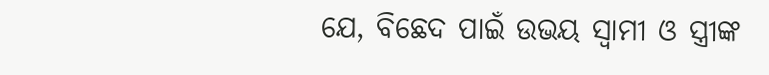ଯେ, ବିଛେଦ ପାଇଁ ଉଭୟ ସ୍ୱାମୀ ଓ ସ୍ତ୍ରୀଙ୍କ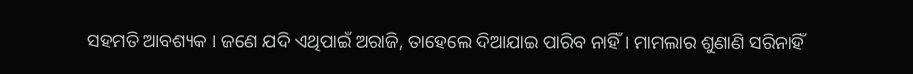ସହମତି ଆବଶ୍ୟକ । ଜଣେ ଯଦି ଏଥିପାଇଁ ଅରାଜି, ତାହେଲେ ଦିଆଯାଇ ପାରିବ ନାହିଁ। ମାମଲାର ଶୁଣାଣି ସରିନାହିଁ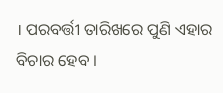। ପରବର୍ତ୍ତୀ ତାରିଖରେ ପୁଣି ଏହାର ବିଚାର ହେବ ।